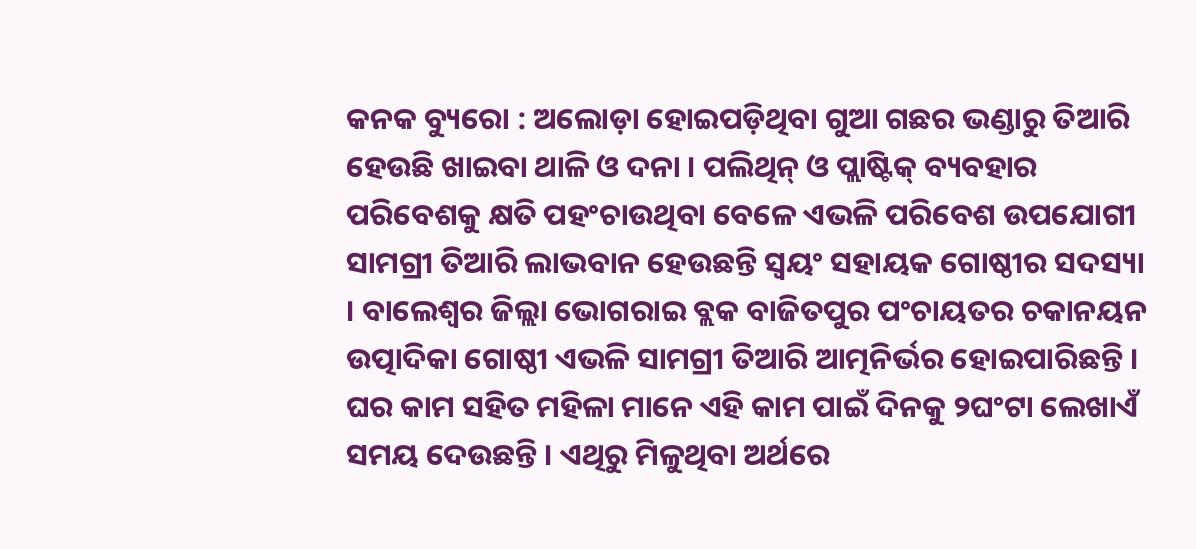କନକ ବ୍ୟୁରୋ : ଅଲୋଡ଼ା ହୋଇପଡ଼ିଥିବା ଗୁଆ ଗଛର ଭଣ୍ଡାରୁ ତିଆରି ହେଉଛି ଖାଇବା ଥାଳି ଓ ଦନା । ପଲିଥିନ୍ ଓ ପ୍ଲାଷ୍ଟିକ୍ ବ୍ୟବହାର ପରିବେଶକୁ କ୍ଷତି ପହଂଚାଉଥିବା ବେଳେ ଏଭଳି ପରିବେଶ ଉପଯୋଗୀ ସାମଗ୍ରୀ ତିଆରି ଲାଭବାନ ହେଉଛନ୍ତି ସ୍ୱୟଂ ସହାୟକ ଗୋଷ୍ଠୀର ସଦସ୍ୟା । ବାଲେଶ୍ୱର ଜିଲ୍ଲା ଭୋଗରାଇ ବ୍ଲକ ବାଜିତପୁର ପଂଚାୟତର ଚକାନୟନ ଉତ୍ପାଦିକା ଗୋଷ୍ଠୀ ଏଭଳି ସାମଗ୍ରୀ ତିଆରି ଆତ୍ମନିର୍ଭର ହୋଇପାରିଛନ୍ତି । ଘର କାମ ସହିତ ମହିଳା ମାନେ ଏହି କାମ ପାଇଁ ଦିନକୁ ୨ଘଂଟା ଲେଖାଏଁ ସମୟ ଦେଉଛନ୍ତି । ଏଥିରୁ ମିଳୁଥିବା ଅର୍ଥରେ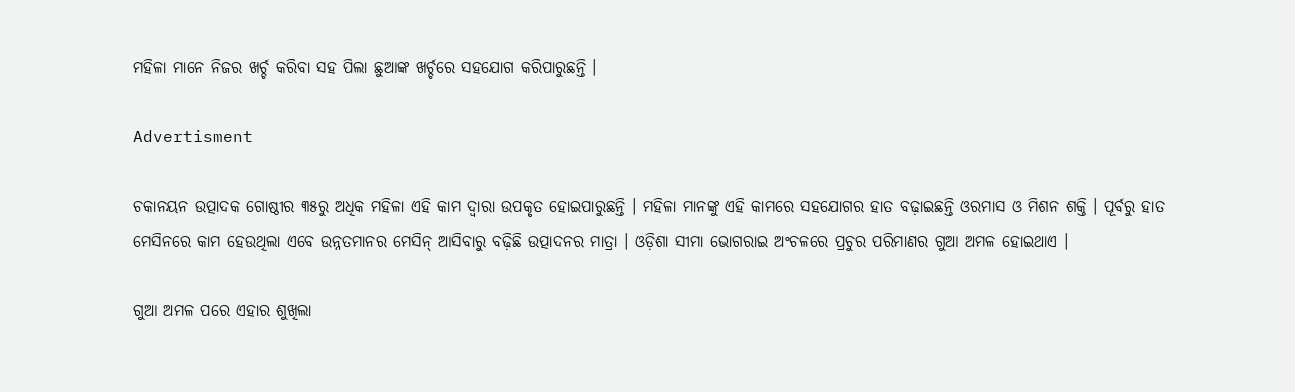ମହିଳା ମାନେ ନିଜର ଖର୍ଚ୍ଚ କରିବା ସହ ପିଲା ଛୁଆଙ୍କ ଖର୍ଚ୍ଚରେ ସହଯୋଗ କରିପାରୁଛନ୍ତି ।

Advertisment

ଚକାନୟନ ଉତ୍ପାଦକ ଗୋଷ୍ଠୀର ୩୫ରୁ ଅଧିକ ମହିଳା ଏହି କାମ ଦ୍ୱାରା ଉପକୃତ ହୋଇପାରୁଛନ୍ତି । ମହିଳା ମାନଙ୍କୁ ଏହି କାମରେ ସହଯୋଗର ହାତ ବଢ଼ାଇଛନ୍ତି ଓରମାସ ଓ ମିଶନ ଶକ୍ତି । ପୂର୍ବରୁ ହାତ ମେସିନରେ କାମ ହେଉଥିଲା ଏବେ ଉନ୍ନତମାନର ମେସିନ୍ ଆସିବାରୁ ବଢ଼ିଛି ଉତ୍ପାଦନର ମାତ୍ରା । ଓଡ଼ିଶା ସୀମା ଭୋଗରାଇ ଅଂଚଳରେ ପ୍ରଚୁର ପରିମାଣର ଗୁଆ ଅମଳ ହୋଇଥାଏ ।

ଗୁଆ ଅମଳ ପରେ ଏହାର ଶୁଖିଲା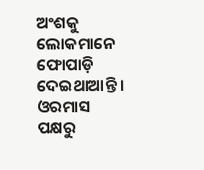ଅଂଶକୁ ଲୋକମାନେ ଫୋପାଡ଼ି ଦେଇଥାଆନ୍ତି । ଓରମାସ ପକ୍ଷରୁ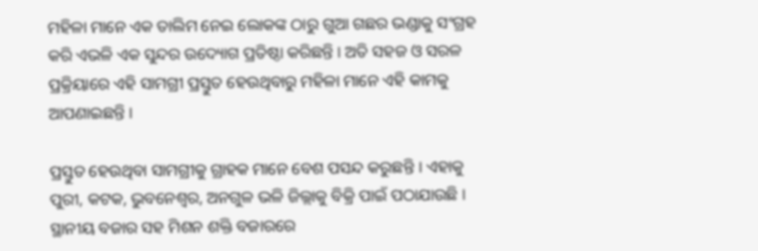ମହିଳା ମାନେ ଏକ ତାଲିମ ନେଇ ଲୋକଙ୍କ ଠାରୁ ଗୁଆ ଗଛର ଭଣ୍ଡାକୁ ସଂଗ୍ରହ କରି ଏଭଳି ଏକ ସୁନ୍ଦର ଉଦ୍ୟୋଗ ପ୍ରତିଷ୍ଠା କରିଛନ୍ତି । ଅତି ସହଜ ଓ ସରଳ ପ୍ରକ୍ରିୟାରେ ଏହି ସାମଗ୍ରୀ ପ୍ରସ୍ତୁତ ହେଉଥିବାରୁ ମହିଳା ମାନେ ଏହି କାମକୁ ଆପଣାଇଛନ୍ତି ।

ପ୍ରସ୍ତୁତ ହେଉଥିବା ସାମଗ୍ରୀକୁ ଗ୍ରାହକ ମାନେ ବେଶ ପସନ୍ଦ କରୁଛନ୍ତି । ଏହାକୁ ପୁରୀ, କଟକ, ଭୁବନେଶ୍ୱର, ଅନଗୁଳ ଭଳି ଜିଲ୍ଲାକୁ ବିକ୍ରି ପାଇଁ ପଠାଯାଉଛି । ସ୍ଥାନୀୟ ବଜାର ସହ ମିଶନ ଶକ୍ତି ବଜାରରେ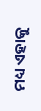ମଧ୍ୟ ଏହାକୁ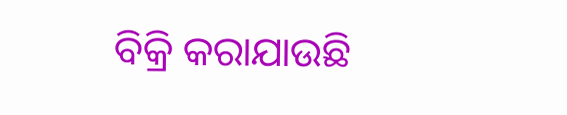ବିକ୍ରି କରାଯାଉଛି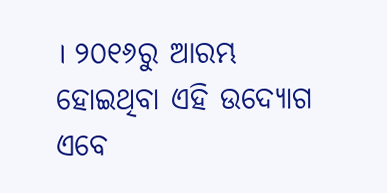। ୨୦୧୬ରୁ ଆରମ୍ଭ ହୋଇଥିବା ଏହି ଉଦ୍ୟୋଗ ଏବେ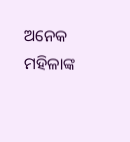ଅନେକ ମହିଳାଙ୍କ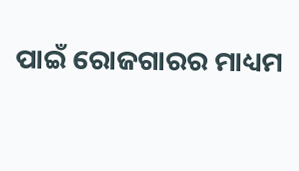ପାଇଁ ରୋଜଗାରର ମାଧ୍ୟମ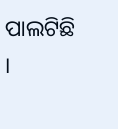ପାଲଟିଛି ।